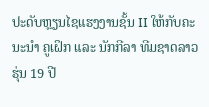ປະດັບຫຼຽນໄຊແຮງງານຊັ້ນ II ໃຫ້ກັບຄະນະນຳ ຄູເຝິກ ແລະ ນັກກີລາ ທີມຊາດລາວ ຮຸ່ນ 19 ປີ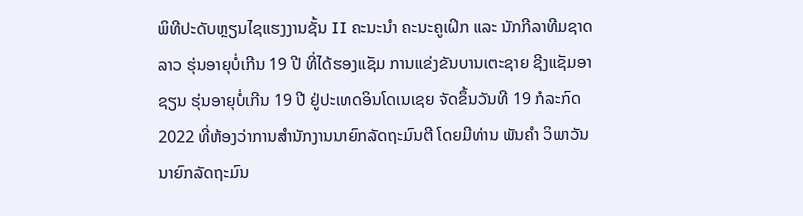ພິທີປະດັບຫຼຽນໄຊແຮງງານຊັ້ນ II ຄະນະນຳ ຄະນະຄູເຝິກ ແລະ ນັກກີລາທີມຊາດລາວ ຮຸ່ນອາຍຸບໍ່ເກີນ 19 ປີ ທີ່ໄດ້ຮອງແຊັມ ການແຂ່ງຂັນບານເຕະຊາຍ ຊີງແຊັມອາຊຽນ ຮຸ່ນອາຍຸບໍ່ເກີນ 19 ປີ ຢູ່ປະເທດອິນໂດເນເຊຍ ຈັດຂຶ້ນວັນທີ 19 ກໍລະກົດ 2022 ທີ່ຫ້ອງວ່າການສໍານັກງານນາຍົກລັດຖະມົນຕີ ໂດຍມີທ່ານ ພັນຄຳ ວິພາວັນ ນາຍົກລັດຖະມົນ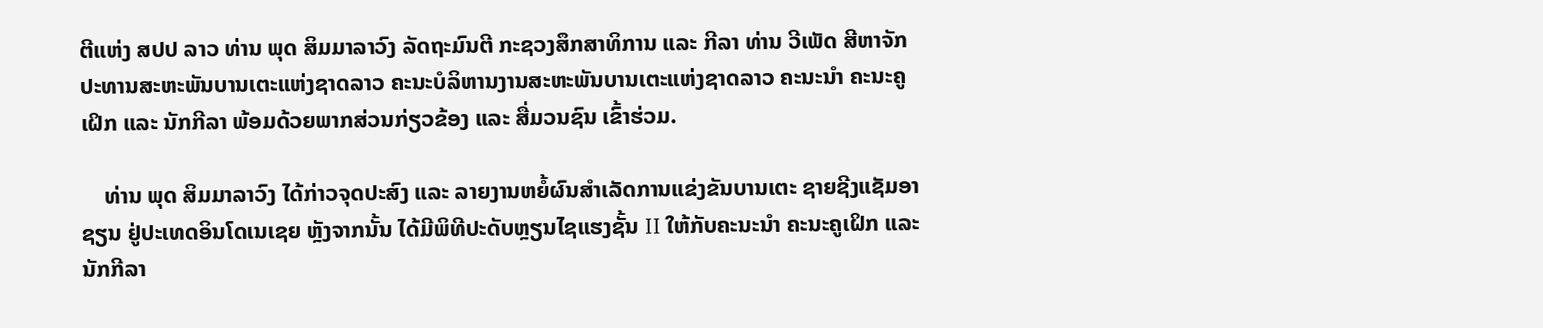ຕີແຫ່ງ ສປປ ລາວ ທ່ານ ພຸດ ສິມມາລາວົງ ລັດຖະມົນຕີ ກະຊວງສຶກສາທິການ ແລະ ກີລາ ທ່ານ ວີເພັດ ສີຫາຈັກ ປະທານສະຫະພັນບານເຕະແຫ່ງຊາດລາວ ຄະນະບໍລິຫານງານສະຫະພັນບານເຕະແຫ່ງຊາດລາວ ຄະນະນຳ ຄະນະຄູເຝິກ ແລະ ນັກກີລາ ພ້ອມດ້ວຍພາກສ່ວນກ່ຽວຂ້ອງ ແລະ ສື່ມວນຊົນ ເຂົ້າຮ່ວມ.

    ທ່ານ ພຸດ ສິມມາລາວົງ ໄດ້ກ່າວຈຸດປະສົງ ແລະ ລາຍງານຫຍໍ້ຜົນສຳເລັດການແຂ່ງຂັນບານເຕະ ຊາຍຊີງແຊັມອາຊຽນ ຢູ່ປະເທດອິນໂດເນເຊຍ ຫຼັງຈາກນັ້ນ ໄດ້ມີພິທີປະດັບຫຼຽນໄຊແຮງຊັ້ນ II ໃຫ້ກັບຄະນະນຳ ຄະນະຄູເຝິກ ແລະ ນັກກີລາ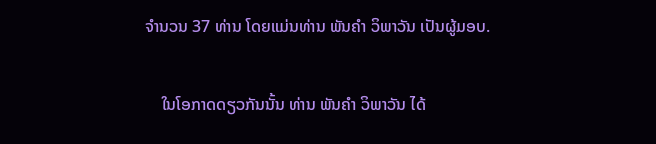ຈຳນວນ 37 ທ່ານ ໂດຍແມ່ນທ່ານ ພັນຄຳ ວິພາວັນ ເປັນຜູ້ມອບ.

    ໃນໂອກາດດຽວກັນນັ້ນ ທ່ານ ພັນຄຳ ວິພາວັນ ໄດ້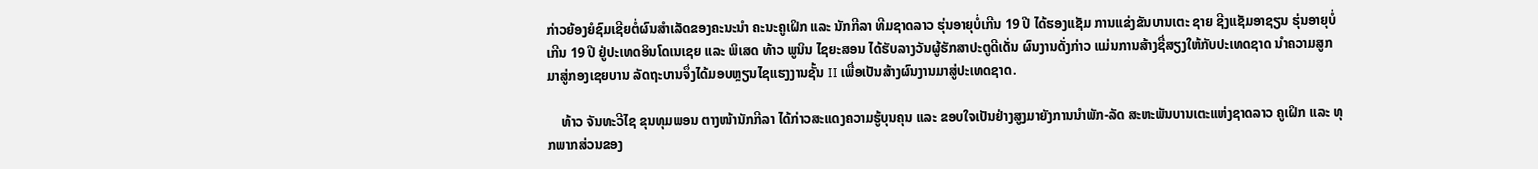ກ່າວຍ້ອງຍໍຊົມເຊີຍຕໍ່ຜົນສຳເລັດຂອງຄະນະນຳ ຄະນະຄູເຝິກ ແລະ ນັກກີລາ ທີມຊາດລາວ ຮຸ່ນອາຍຸບໍ່ເກີນ 19 ປີ ໄດ້ຮອງແຊັມ ການແຂ່ງຂັນບານເຕະ ຊາຍ ຊີງແຊັມອາຊຽນ ຮຸ່ນອາຍຸບໍ່ເກີນ 19 ປີ ຢູ່ປະເທດອິນໂດເນເຊຍ ແລະ ພິເສດ ທ້າວ ພູນິນ ໄຊຍະສອນ ໄດ້ຮັບລາງວັນຜູ້ຮັກສາປະຕູດີເດັ່ນ ຜົນງານດັ່ງກ່າວ ແມ່ນການສ້າງຊື່ສຽງໃຫ້ກັບປະເທດຊາດ ນຳຄວາມສູກມາສູ່ກອງເຊຍບານ ລັດຖະບານຈຶ່ງໄດ້ມອບຫຼຽນໄຊແຮງງານຊັ້ນ II ເພື່ອເປັນສ້າງຜົນງານມາສູ່ປະເທດຊາດ.

    ທ້າວ ຈັນທະວີໄຊ ຂຸນທຸມພອນ ຕາງໜ້ານັກກີລາ ໄດ້ກ່າວສະແດງຄວາມຮູ້ບຸນຄຸນ ແລະ ຂອບໃຈເປັນຢ່າງສູງມາຍັງການນຳພັກ-ລັດ ສະຫະພັນບານເຕະແຫ່ງຊາດລາວ ຄູເຝິກ ແລະ ທຸກພາກສ່ວນຂອງ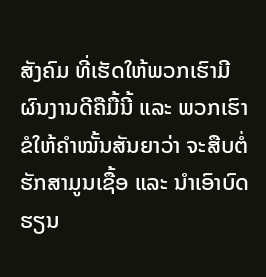ສັງຄົມ ທີ່ເຮັດໃຫ້ພວກເຮົາມີຜົນງານດີຄືມື້ນີ້ ແລະ ພວກເຮົາຂໍໃຫ້ຄຳໝັ້ນສັນຍາວ່າ ຈະສືບຕໍ່ຮັກສາມູນເຊື້ອ ແລະ ນຳເອົາບົດຮຽນ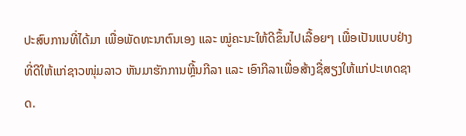ປະສົບການທີ່ໄດ້ມາ ເພື່ອພັດທະນາຕົນເອງ ແລະ ໝູ່ຄະນະໃຫ້ດີຂຶ້ນໄປເລື້ອຍໆ ເພື່ອເປັນແບບຢ່າງທີ່ດີໃຫ້ແກ່ຊາວໜຸ່ມລາວ ຫັນມາຮັກການຫຼີ້ນກີລາ ແລະ ເອົາກີລາເພື່ອສ້າງຊື່ສຽງໃຫ້ແກ່ປະເທດຊາດ.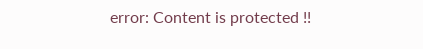error: Content is protected !!